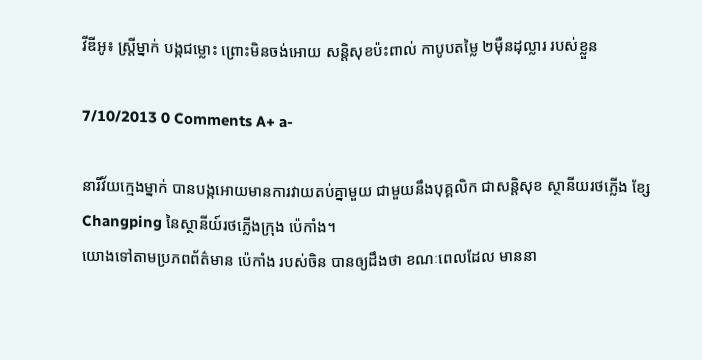វីឌីអូ៖ ស្ត្រីម្នាក់ បង្កជម្លោះ ព្រោះមិនចង់អោយ សន្តិសុខប៉ះពាល់ កាបូបតម្លៃ ២ម៉ឺនដុល្លារ របស់ខ្លួន

7/10/2013 0 Comments A+ a-

នារីវ័យក្មេងម្នាក់ បានបង្កអោយមានការវាយតប់គ្នាមួយ ជាមួយនឹងបុគ្គលិក ជាសន្តិសុខ ស្ថានីយរថភ្លើង ខ្សែ Changping នៃស្ថានីយ៍រថភ្លើងក្រុង ប៉េកាំង។
យោងទៅតាមប្រភពព័ត៌មាន ប៉េកាំង របស់ចិន បានឲ្យដឹងថា ខណៈពេលដែល មាននា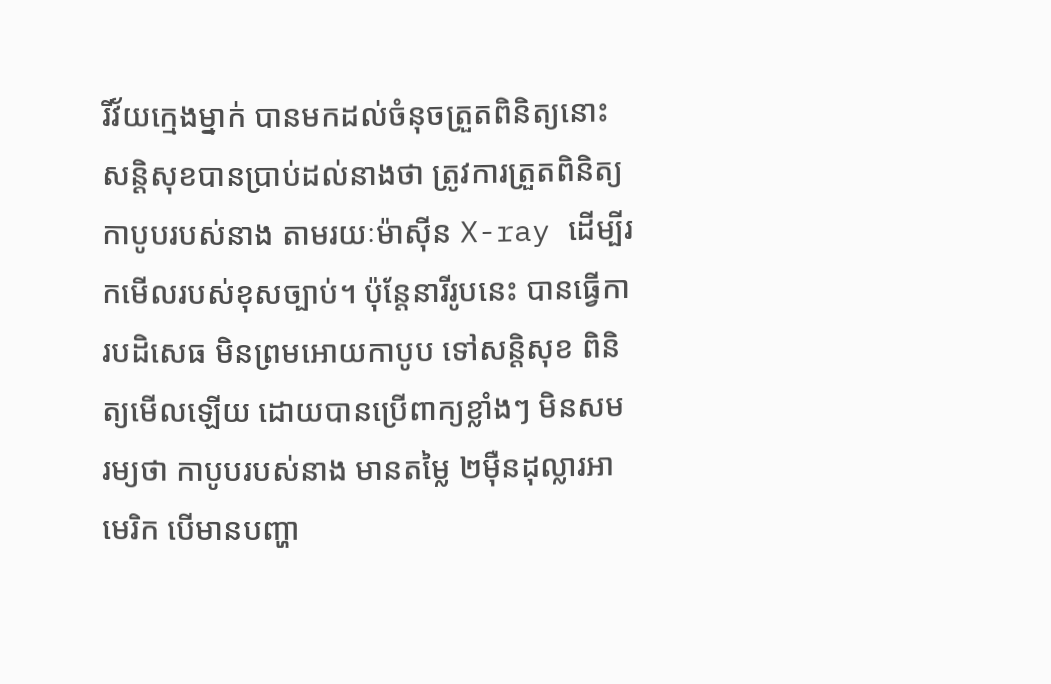រីវ័យក្មេងម្នាក់ បានមកដល់ចំនុចត្រួតពិនិត្យនោះ សន្តិសុខបានប្រាប់ដល់នាងថា ត្រូវការត្រួតពិនិត្យកាបូបរបស់នាង តាមរយៈម៉ាស៊ីន X-ray ដើម្បីរកមើលរបស់ខុសច្បាប់។ ប៉ុន្តែនារីរូបនេះ បានធ្វើការបដិសេធ មិនព្រមអោយកាបូប ទៅសន្តិសុខ ពិនិត្យមើលឡើយ ដោយបានប្រើពាក្យខ្លាំងៗ មិនសមរម្យថា កាបូបរបស់នាង មានតម្លៃ ២ម៉ឺនដុល្លារអាមេរិក បើមានបញ្ហា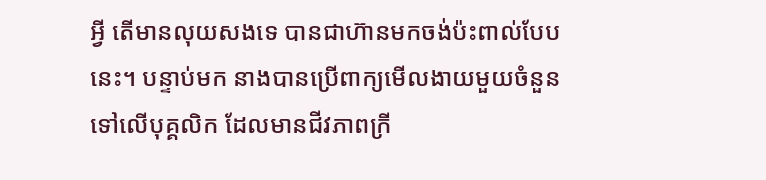អ្វី តើមានលុយសងទេ បានជាហ៊ានមកចង់ប៉ះពាល់បែបនេះ។ បន្ទាប់មក នាងបានប្រើពាក្យមើលងាយមួយចំនួន ទៅលើបុគ្គលិក ដែលមានជីវភាពក្រី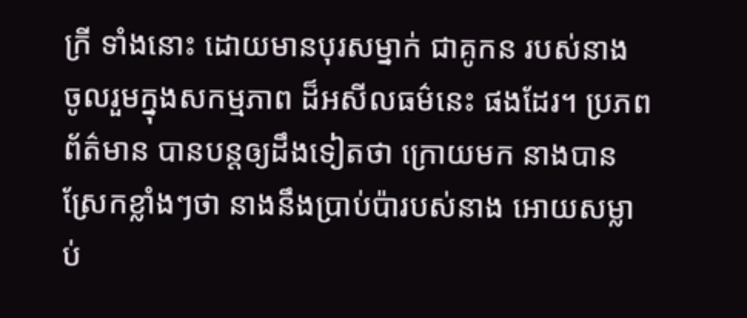ក្រី ទាំងនោះ ដោយមានបុរសម្នាក់ ជាគូកន របស់នាង ចូលរួមក្នុងសកម្មភាព ដ៏អសីលធម៌នេះ ផងដែរ។ ប្រភពព័ត៌មាន បានបន្តឲ្យដឹងទៀតថា ក្រោយមក នាងបានស្រែកខ្លាំងៗថា នាងនឹងប្រាប់ប៉ារបស់នាង អោយសម្លាប់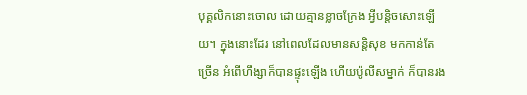បុគ្គលិកនោះចោល ដោយគ្មានខ្លាចក្រែង អ្វីបន្តិចសោះឡើយ។ ក្នុងនោះដែរ នៅពេលដែលមានសន្តិសុខ មកកាន់តែច្រើន អំពើហឹង្សាក៏បានផ្ទុះឡើង ហើយប៉ូលីសម្នាក់ ក៏បានរង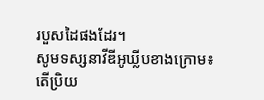របួសដៃផងដែរ។
សូមទស្សនាវីឌីអូឃ្លីបខាងក្រោម៖
តើប្រិយ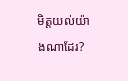មិត្តយល់យ៉ាងណាដែរ?